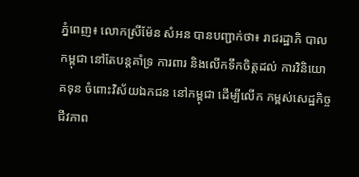ភ្នំពេញ៖ លោកស្រីម៉ែន សំអន បានបញ្ជាក់ថា៖ រាជរដ្ឋាភិ បាលកម្ពុជា នៅតែបន្ដគាំទ្រ ការពារ និងលើកទឹកចិត្ដដល់ ការវិនិយោគទុន ចំពោះវិស័យឯកជន នៅកម្ពុជា ដើម្បីលើក កម្ពស់សេដ្ឋកិច្ច ជីវភាព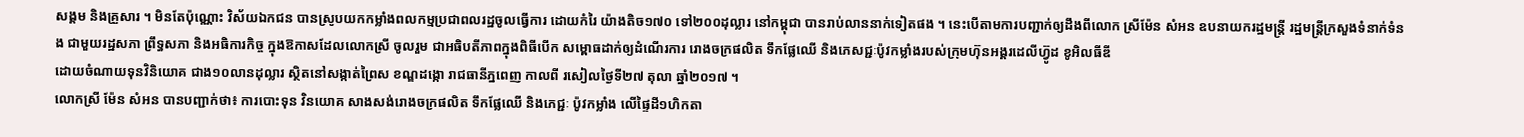សង្គម និងគ្រួសារ ។ មិនតែប៉ុណ្ណោះ វិស័យឯកជន បានស្រូបយកកម្លាំងពលកម្មប្រជាពលរដ្ឋចូលធ្វើការ ដោយកំរៃ យ៉ាងតិច១៧០ ទៅ២០០ដុល្លារ នៅកម្ពុជា បានរាប់លាននាក់ទៀតផង ។ នេះបើតាមការបញ្ជាក់ឲ្យដឹងពីលោក ស្រីម៉ែន សំអន ឧបនាយករដ្ឋមន្ដ្រី រដ្ឋមន្ដ្រីក្រសួងទំនាក់ទំនង ជាមួយរដ្ឋសភា ព្រឹទ្ធសភា និងអធិការកិច្ច ក្នុងឱកាសដែលលោកស្រី ចូលរួម ជាអធិបតីភាពក្នុងពិធីបើក សម្ពោធដាក់ឲ្យដំណើរការ រោងចក្រផលិត ទឹកផ្លែឈើ និងភេសជ្ជៈប៉ូវកម្លាំងរបស់ក្រុមហ៊ុនអង្គរដេលីហ្វ៊ូដ ខូអិលធីឌី
ដោយចំណាយទុនវិនិយោគ ជាង១០លានដុល្លារ ស្ថិតនៅសង្កាត់ព្រៃស ខណ្ឌដង្កោ រាជធានីភ្នពេញ កាលពី រសៀលថ្ងៃទី២៧ តុលា ឆ្នាំ២០១៧ ។
លោកស្រី ម៉ែន សំអន បានបញ្ជាក់ថា៖ ការបោះទុន វិនយោគ សាងសង់រោងចក្រផលិត ទឹកផ្លែឈើ និងភេជ្ជៈ ប៉ូវកម្លាំង លើផ្ទៃដី១ហិកតា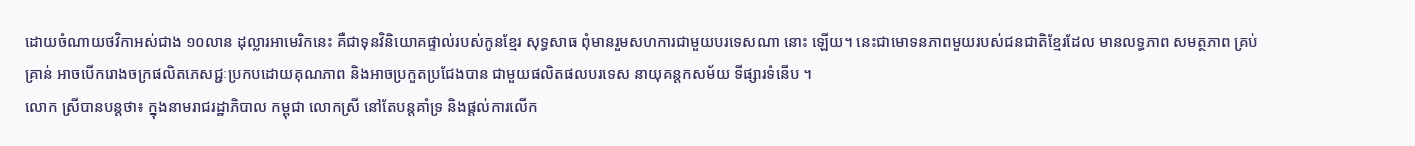ដោយចំណាយថវិកាអស់ជាង ១០លាន ដុល្លារអាមេរិកនេះ គឺជាទុនវិនិយោគផ្ទាល់របស់កូនខ្មែរ សុទ្ធសាធ ពុំមានរួមសហការជាមួយបរទេសណា នោះ ឡើយ។ នេះជាមោទនភាពមួយរបស់ជនជាតិខ្មែរដែល មានលទ្ធភាព សមត្ថភាព គ្រប់គ្រាន់ អាចបើករោងចក្រផលិតភេសជ្ជៈប្រកបដោយគុណភាព និងអាចប្រកួតប្រជែងបាន ជាមួយផលិតផលបរទេស នាយុគន្ដកសម័យ ទីផ្សារទំនើប ។
លោក ស្រីបានបន្ដថា៖ ក្នុងនាមរាជរដ្ឋាភិបាល កម្ពុជា លោកស្រី នៅតែបន្ដគាំទ្រ និងផ្ដល់ការលើក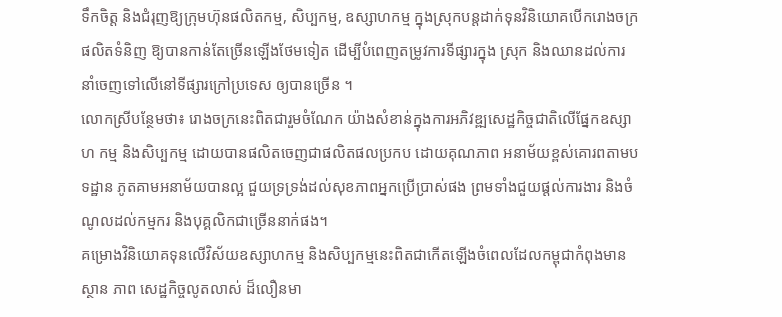ទឹកចិត្ត និងជំរុញឱ្យក្រុមហ៊ុនផលិតកម្ម, សិប្បកម្ម, ឧស្សាហកម្ម ក្នុងស្រុកបន្តដាក់ទុនវិនិយោគបើករោងចក្រផលិតទំនិញ ឱ្យបានកាន់តែច្រើនឡើងថែមទៀត ដើម្បីបំពេញតម្រូវការទីផ្សារក្នុង ស្រុក និងឈានដល់ការនាំចេញទៅលើនៅទីផ្សារក្រៅប្រទេស ឲ្យបានច្រើន ។
លោកស្រីបន្ថែមថា៖ រោងចក្រនេះពិតជារួមចំណែក យ៉ាងសំខាន់ក្នុងការអភិវឌ្ឍសេដ្ឋកិច្ចជាតិលើផ្នែកឧស្សាហ កម្ម និងសិប្បកម្ម ដោយបានផលិតចេញជាផលិតផលប្រកប ដោយគុណភាព អនាម័យខ្ពស់គោរពតាមបទដ្ឋាន ភូតគាមអនាម័យបានល្អ ជួយទ្រទ្រង់ដល់សុខភាពអ្នកប្រើប្រាស់ផង ព្រមទាំងជួយផ្តល់ការងារ និងចំណូលដល់កម្មករ និងបុគ្គលិកជាច្រើននាក់ផង។
គម្រោងវិនិយោគទុនលើវិស័យឧស្សាហកម្ម និងសិប្បកម្មនេះពិតជាកើតឡើងចំពេលដែលកម្ពុជាកំពុងមាន ស្ថាន ភាព សេដ្ឋកិច្ចលូតលាស់ ដ៏លឿនមា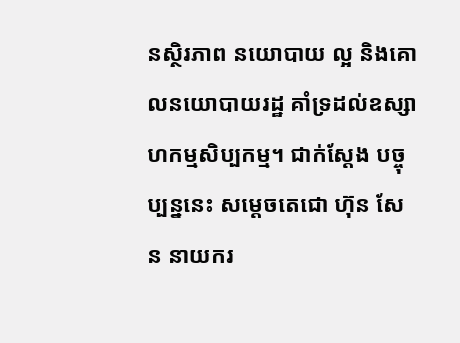នស្ថិរភាព នយោបាយ ល្អ និងគោលនយោបាយរដ្ឋ គាំទ្រដល់ឧស្សាហកម្មសិប្បកម្ម។ ជាក់ស្តែង បច្ចុប្បន្ននេះ សម្តេចតេជោ ហ៊ុន សែន នាយករ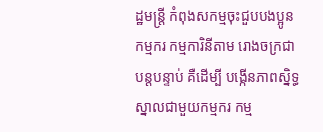ដ្ឋមន្ត្រី កំពុងសកម្មចុះជួបបងប្អូនកម្មករ កម្មការិនីតាម រោងចក្រជាបន្តបន្ទាប់ គឺដើម្បី បង្កើនភាពស្និទ្ធស្នាលជាមួយកម្មករ កម្ម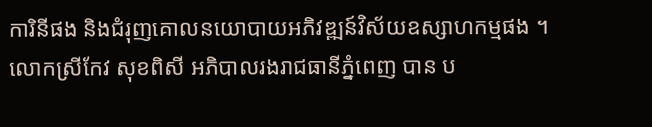ការិនីផង និងជំរុញគោលនយោបាយអភិវឌ្ឍន៍វិស័យឧស្សាហកម្មផង ។
លោកស្រីកែវ សុខពិសី អភិបាលរងរាជធានីភ្នំពេញ បាន ប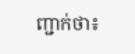ញ្ជាក់ថា៖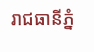រាជធានីភ្នំ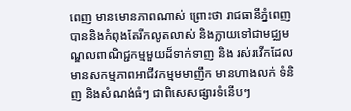ពេញ មានមោនភាពណាស់ ព្រោះថា រាជធានីភ្នំពេញ បាននិងកំពុងតែរីកលូតលាស់ និងក្លាយទៅជាមជ្ឈមណ្ឌលពាណិជ្ជកម្មមួយដ៏ទាក់ទាញ និង រស់រវើកដែលមានសកម្មភាពអាជីវកម្មមមាញឹក មានហាងលក់ ទំនិញ និងសំណង់ធំៗ ជាពិសេសផ្សារទំនើបៗ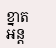ខ្នាតអន្ត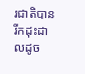រជាតិបានរីកដុះដាលដូច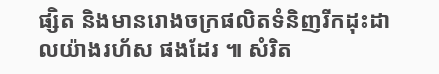ផ្សិត និងមានរោងចក្រផលិតទំនិញរីកដុះដាលយ៉ាងរហ័ស ផងដែរ ៕ សំរិត